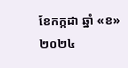ខែកក្កដា ឆ្នាំ «ខ» ២០២៤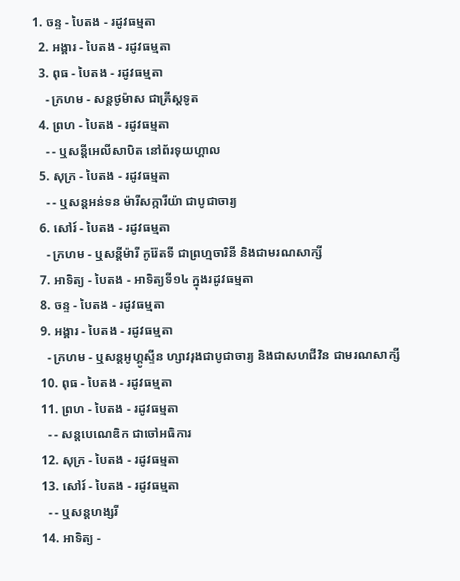1. ចន្ទ - បៃតង - រដូវធម្មតា
  2. អង្គារ - បៃតង - រដូវធម្មតា
  3. ពុធ - បៃតង - រដូវធម្មតា
    - ក្រហម - សន្ដថូម៉ាស ជាគ្រីស្ដទូត
  4. ព្រហ - បៃតង - រដូវធម្មតា
    - - ឬសន្ដីអេលីសាបិត នៅព័រទុយហ្គាល
  5. សុក្រ - បៃតង - រដូវធម្មតា
    - - ឬសន្ដអន់ទន ម៉ារីសក្ការីយ៉ា ជាបូជាចារ្យ
  6. សៅរ៍ - បៃតង - រដូវធម្មតា
    - ក្រហម - ឬសន្ដីម៉ារី កូរ៉ែតទី ជាព្រហ្មចារិនី និងជាមរណសាក្សី
  7. អាទិត្យ - បៃតង - អាទិត្យទី១៤ ក្នុងរដូវធម្មតា
  8. ចន្ទ - បៃតង - រដូវធម្មតា
  9. អង្គារ - បៃតង - រដូវធម្មតា
    - ក្រហម - ឬសន្ដអូហ្គូស្ទីន ហ្សាវរុងជាបូជាចារ្យ និងជាសហជីវិន ជាមរណសាក្សី
  10. ពុធ - បៃតង - រដូវធម្មតា
  11. ព្រហ - បៃតង - រដូវធម្មតា
    - - សន្ដបេណេឌិក ជាចៅអធិការ
  12. សុក្រ - បៃតង - រដូវធម្មតា
  13. សៅរ៍ - បៃតង - រដូវធម្មតា
    - - ឬសន្ដហង្សរី
  14. អាទិត្យ -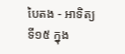បៃតង - អាទិត្យទី១៥ ក្នុង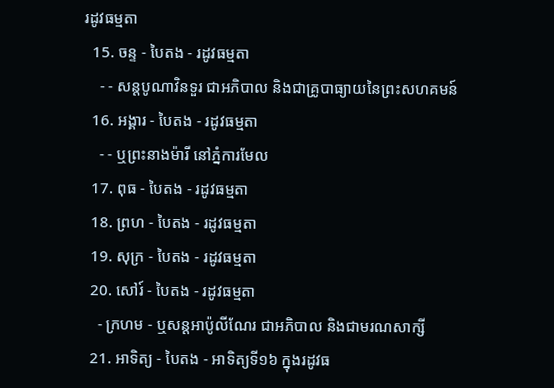រដូវធម្មតា
  15. ចន្ទ - បៃតង - រដូវធម្មតា
    - - សន្ដបូណាវិនទួរ ជាអភិបាល និងជាគ្រូបាធ្យាយនៃព្រះសហគមន៍
  16. អង្គារ - បៃតង - រដូវធម្មតា
    - - ឬព្រះនាងម៉ារី នៅភ្នំការមែល
  17. ពុធ - បៃតង - រដូវធម្មតា
  18. ព្រហ - បៃតង - រដូវធម្មតា
  19. សុក្រ - បៃតង - រដូវធម្មតា
  20. សៅរ៍ - បៃតង - រដូវធម្មតា
    - ក្រហម - ឬសន្ដអាប៉ូលីណែរ ជាអភិបាល និងជាមរណសាក្សី
  21. អាទិត្យ - បៃតង - អាទិត្យទី១៦ ក្នុងរដូវធ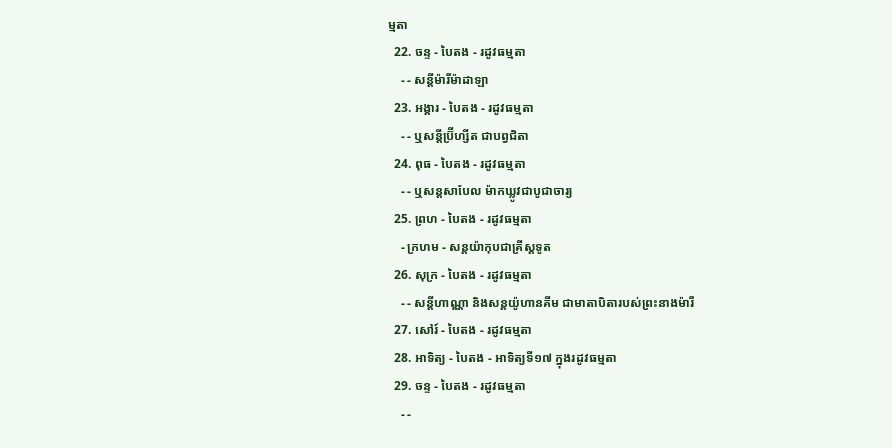ម្មតា
  22. ចន្ទ - បៃតង - រដូវធម្មតា
    - - សន្ដីម៉ារីម៉ាដាឡា
  23. អង្គារ - បៃតង - រដូវធម្មតា
    - - ឬសន្ដីប្រ៊ីហ្សីត ជាបព្វជិតា
  24. ពុធ - បៃតង - រដូវធម្មតា
    - - ឬសន្ដសាបែល ម៉ាកឃ្លូវជាបូជាចារ្យ
  25. ព្រហ - បៃតង - រដូវធម្មតា
    - ក្រហម - សន្ដយ៉ាកុបជាគ្រីស្ដទូត
  26. សុក្រ - បៃតង - រដូវធម្មតា
    - - សន្ដីហាណ្ណា និងសន្ដយ៉ូហានគីម ជាមាតាបិតារបស់ព្រះនាងម៉ារី
  27. សៅរ៍ - បៃតង - រដូវធម្មតា
  28. អាទិត្យ - បៃតង - អាទិត្យទី១៧ ក្នុងរដូវធម្មតា
  29. ចន្ទ - បៃតង - រដូវធម្មតា
    - -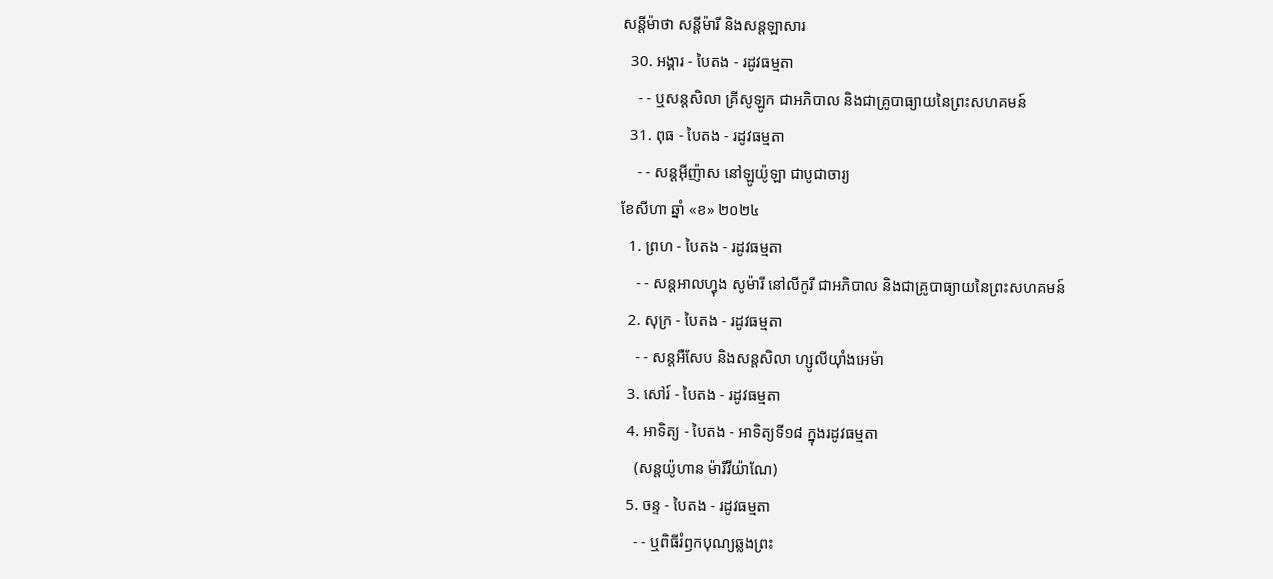សន្ដីម៉ាថា សន្ដីម៉ារី និងសន្ដឡាសារ
  30. អង្គារ - បៃតង - រដូវធម្មតា
    - - ឬសន្ដសិលា គ្រីសូឡូក ជាអភិបាល និងជាគ្រូបាធ្យាយនៃព្រះសហគមន៍
  31. ពុធ - បៃតង - រដូវធម្មតា
    - - សន្ដអ៊ីញ៉ាស នៅឡូយ៉ូឡា ជាបូជាចារ្យ
ខែសីហា ឆ្នាំ «ខ» ២០២៤
  1. ព្រហ - បៃតង - រដូវធម្មតា
    - - សន្ដអាលហ្វុង សូម៉ារី នៅលីកូរី ជាអភិបាល និងជាគ្រូបាធ្យាយនៃព្រះសហគមន៍
  2. សុក្រ - បៃតង - រដូវធម្មតា
    - - សន្តអឺសែប និងសន្តសិលា ហ្សូលីយ៉ាំងអេម៉ា
  3. សៅរ៍ - បៃតង - រដូវធម្មតា
  4. អាទិត្យ - បៃតង - អាទិត្យទី១៨ ក្នុងរដូវធម្មតា
    (សន្តយ៉ូហាន ម៉ារីវីយ៉ាណែ)
  5. ចន្ទ - បៃតង - រដូវធម្មតា
    - - ឬពិធីរំឭកបុណ្យឆ្លងព្រះ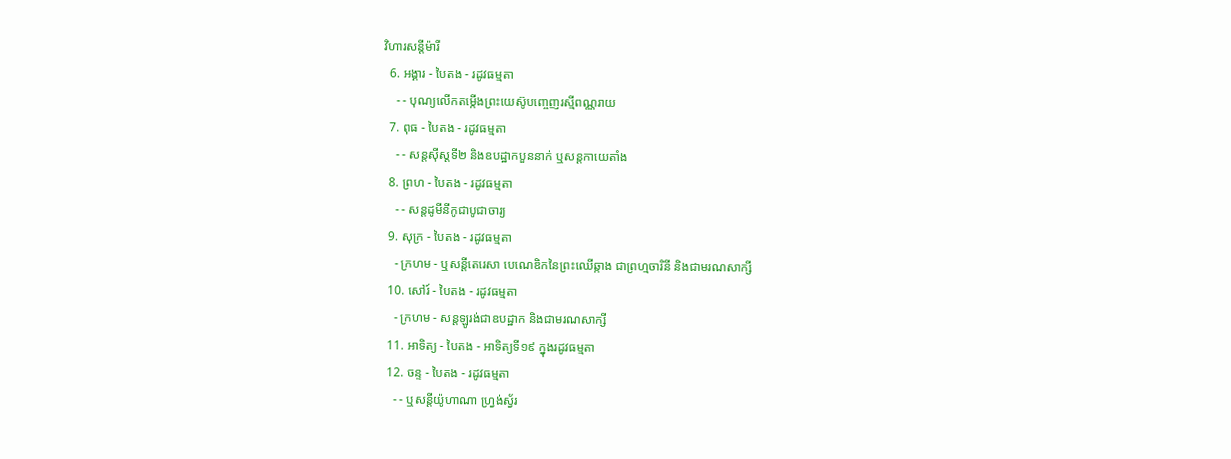វិហារសន្តីម៉ារី
  6. អង្គារ - បៃតង - រដូវធម្មតា
    - - បុណ្យលើកតម្កើងព្រះយេស៊ូបញ្ចេញរស្មីពណ្ណរាយ
  7. ពុធ - បៃតង - រដូវធម្មតា
    - - សន្តស៊ីស្តទី២ និងឧបដ្ឋាកបួននាក់ ឬសន្តកាយេតាំង
  8. ព្រហ - បៃតង - រដូវធម្មតា
    - - សន្តដូមីនីកូជាបូជាចារ្យ
  9. សុក្រ - បៃតង - រដូវធម្មតា
    - ក្រហម - ឬសន្ដីតេរេសា បេណេឌិកនៃព្រះឈើឆ្កាង ជាព្រហ្មចារិនី និងជាមរណសាក្សី
  10. សៅរ៍ - បៃតង - រដូវធម្មតា
    - ក្រហម - សន្តឡូរង់ជាឧបដ្ឋាក និងជាមរណសាក្សី
  11. អាទិត្យ - បៃតង - អាទិត្យទី១៩ ក្នុងរដូវធម្មតា
  12. ចន្ទ - បៃតង - រដូវធម្មតា
    - - ឬសន្តីយ៉ូហាណា ហ្រ្វង់ស្វ័រ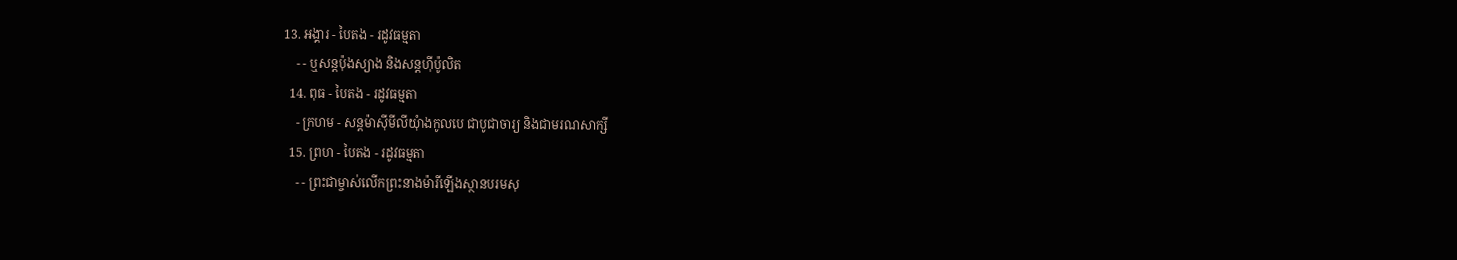13. អង្គារ - បៃតង - រដូវធម្មតា
    - - ឬសន្តប៉ុងស្យាង និងសន្តហ៊ីប៉ូលិត
  14. ពុធ - បៃតង - រដូវធម្មតា
    - ក្រហម - សន្តម៉ាស៊ីមីលីយុំាងកូលបេ ជាបូជាចារ្យ និងជាមរណសាក្សី
  15. ព្រហ - បៃតង - រដូវធម្មតា
    - - ព្រះជាម្ចាស់លើកព្រះនាងម៉ារីឡើងស្ថានបរមសុ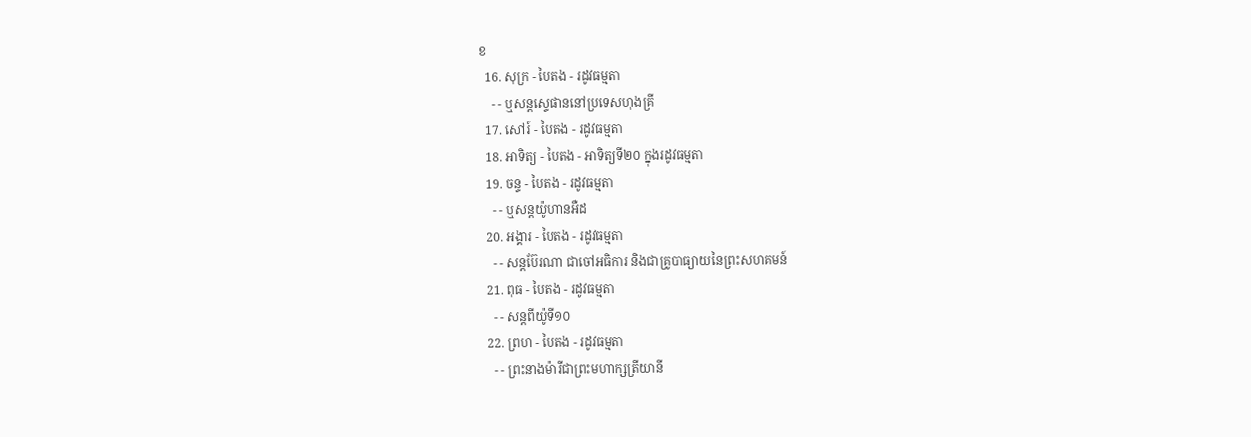ខ
  16. សុក្រ - បៃតង - រដូវធម្មតា
    - - ឬសន្តស្ទេផាននៅប្រទេសហុងគ្រី
  17. សៅរ៍ - បៃតង - រដូវធម្មតា
  18. អាទិត្យ - បៃតង - អាទិត្យទី២០ ក្នុងរដូវធម្មតា
  19. ចន្ទ - បៃតង - រដូវធម្មតា
    - - ឬសន្តយ៉ូហានអឺដ
  20. អង្គារ - បៃតង - រដូវធម្មតា
    - - សន្តប៊ែរណា ជាចៅអធិការ និងជាគ្រូបាធ្យាយនៃព្រះសហគមន៍
  21. ពុធ - បៃតង - រដូវធម្មតា
    - - សន្តពីយ៉ូទី១០
  22. ព្រហ - បៃតង - រដូវធម្មតា
    - - ព្រះនាងម៉ារីជាព្រះមហាក្សត្រីយានី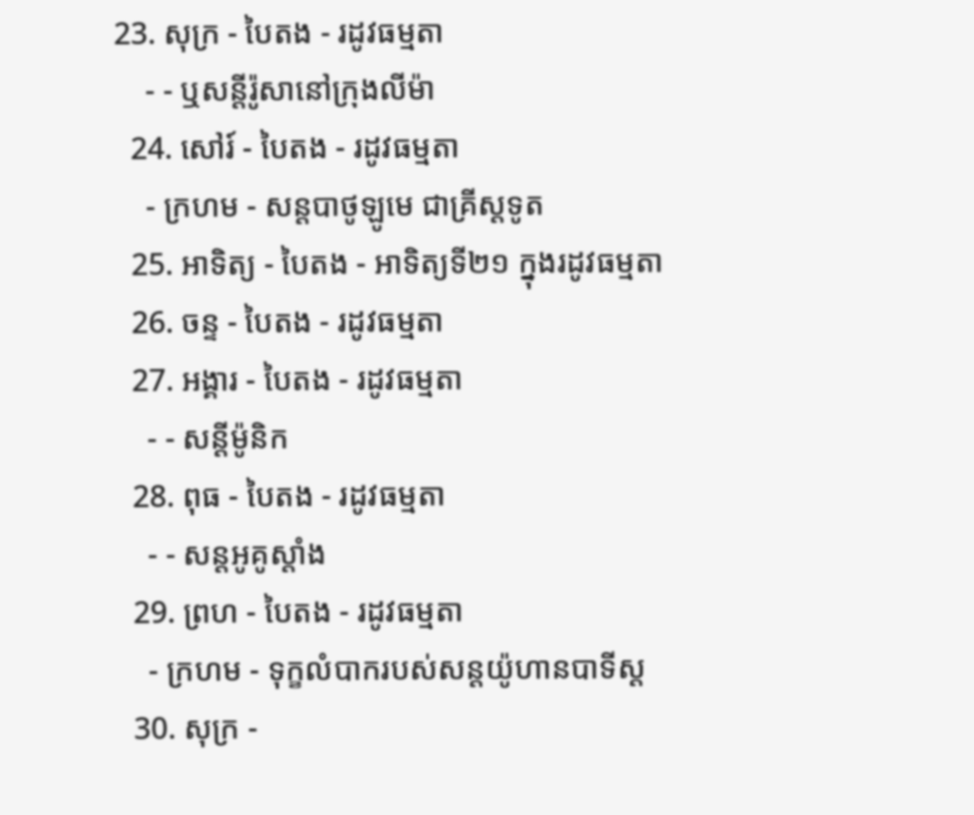23. សុក្រ - បៃតង - រដូវធម្មតា
    - - ឬសន្តីរ៉ូសានៅក្រុងលីម៉ា
  24. សៅរ៍ - បៃតង - រដូវធម្មតា
    - ក្រហម - សន្តបាថូឡូមេ ជាគ្រីស្ដទូត
  25. អាទិត្យ - បៃតង - អាទិត្យទី២១ ក្នុងរដូវធម្មតា
  26. ចន្ទ - បៃតង - រដូវធម្មតា
  27. អង្គារ - បៃតង - រដូវធម្មតា
    - - សន្ដីម៉ូនិក
  28. ពុធ - បៃតង - រដូវធម្មតា
    - - សន្តអូគូស្តាំង
  29. ព្រហ - បៃតង - រដូវធម្មតា
    - ក្រហម - ទុក្ខលំបាករបស់សន្តយ៉ូហានបាទីស្ដ
  30. សុក្រ -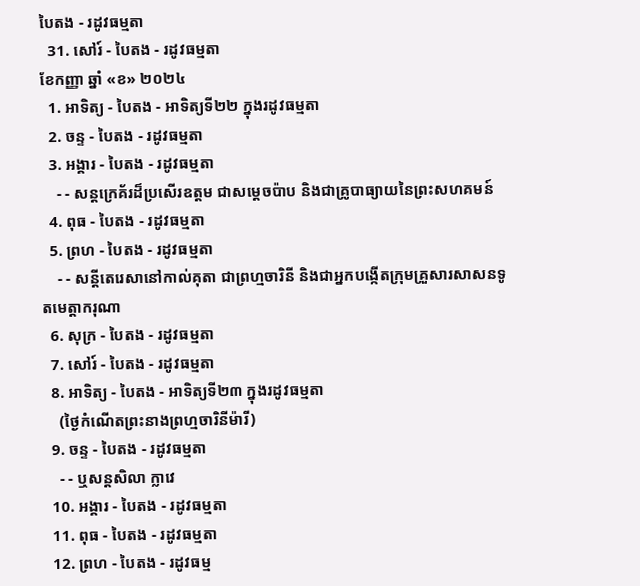បៃតង - រដូវធម្មតា
  31. សៅរ៍ - បៃតង - រដូវធម្មតា
ខែកញ្ញា ឆ្នាំ «ខ» ២០២៤
  1. អាទិត្យ - បៃតង - អាទិត្យទី២២ ក្នុងរដូវធម្មតា
  2. ចន្ទ - បៃតង - រដូវធម្មតា
  3. អង្គារ - បៃតង - រដូវធម្មតា
    - - សន្តក្រេគ័រដ៏ប្រសើរឧត្តម ជាសម្ដេចប៉ាប និងជាគ្រូបាធ្យាយនៃព្រះសហគមន៍
  4. ពុធ - បៃតង - រដូវធម្មតា
  5. ព្រហ - បៃតង - រដូវធម្មតា
    - - សន្តីតេរេសានៅកាល់គុតា ជាព្រហ្មចារិនី និងជាអ្នកបង្កើតក្រុមគ្រួសារសាសនទូតមេត្ដាករុណា
  6. សុក្រ - បៃតង - រដូវធម្មតា
  7. សៅរ៍ - បៃតង - រដូវធម្មតា
  8. អាទិត្យ - បៃតង - អាទិត្យទី២៣ ក្នុងរដូវធម្មតា
    (ថ្ងៃកំណើតព្រះនាងព្រហ្មចារិនីម៉ារី)
  9. ចន្ទ - បៃតង - រដូវធម្មតា
    - - ឬសន្តសិលា ក្លាវេ
  10. អង្គារ - បៃតង - រដូវធម្មតា
  11. ពុធ - បៃតង - រដូវធម្មតា
  12. ព្រហ - បៃតង - រដូវធម្ម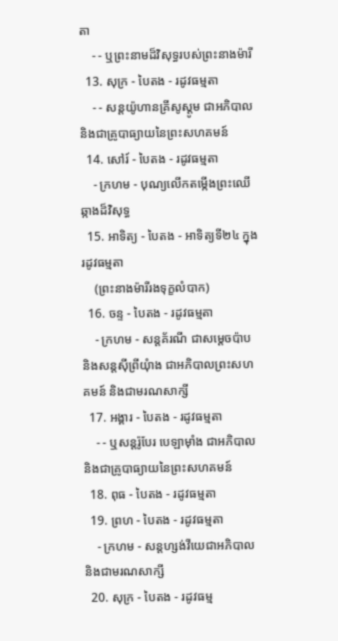តា
    - - ឬព្រះនាមដ៏វិសុទ្ធរបស់ព្រះនាងម៉ារី
  13. សុក្រ - បៃតង - រដូវធម្មតា
    - - សន្តយ៉ូហានគ្រីសូស្តូម ជាអភិបាល និងជាគ្រូបាធ្យាយនៃព្រះសហគមន៍
  14. សៅរ៍ - បៃតង - រដូវធម្មតា
    - ក្រហម - បុណ្យលើកតម្កើងព្រះឈើឆ្កាងដ៏វិសុទ្ធ
  15. អាទិត្យ - បៃតង - អាទិត្យទី២៤ ក្នុងរដូវធម្មតា
    (ព្រះនាងម៉ារីរងទុក្ខលំបាក)
  16. ចន្ទ - បៃតង - រដូវធម្មតា
    - ក្រហម - សន្តគ័រណី ជាសម្ដេចប៉ាប និងសន្តស៊ីព្រីយុំាង ជាអភិបាលព្រះសហគមន៍ និងជាមរណសាក្សី
  17. អង្គារ - បៃតង - រដូវធម្មតា
    - - ឬសន្តរ៉ូបែរ បេឡាម៉ាំង ជាអភិបាល និងជាគ្រូបាធ្យាយនៃព្រះសហគមន៍
  18. ពុធ - បៃតង - រដូវធម្មតា
  19. ព្រហ - បៃតង - រដូវធម្មតា
    - ក្រហម - សន្តហ្សង់វីយេជាអភិបាល និងជាមរណសាក្សី
  20. សុក្រ - បៃតង - រដូវធម្ម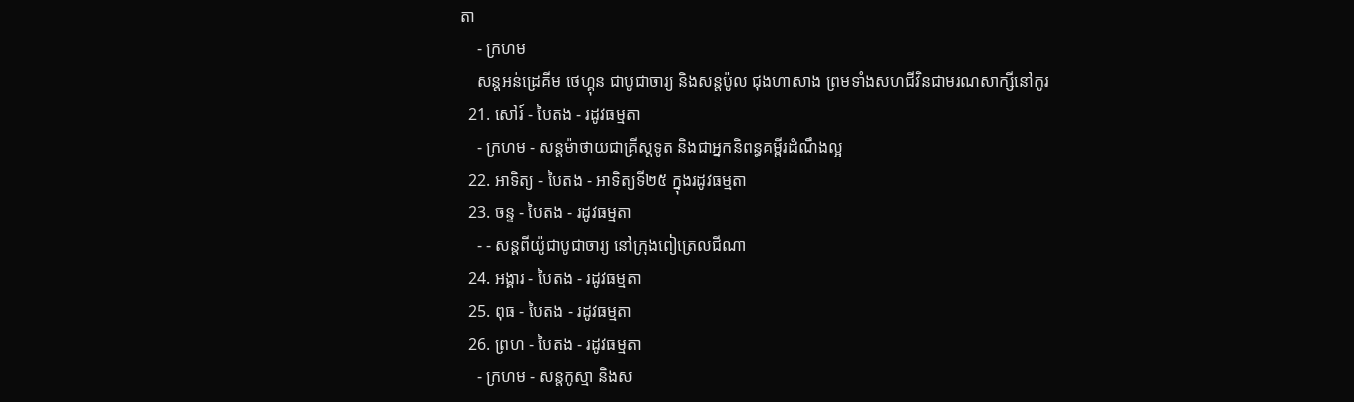តា
    - ក្រហម
    សន្តអន់ដ្រេគីម ថេហ្គុន ជាបូជាចារ្យ និងសន្តប៉ូល ជុងហាសាង ព្រមទាំងសហជីវិនជាមរណសាក្សីនៅកូរ
  21. សៅរ៍ - បៃតង - រដូវធម្មតា
    - ក្រហម - សន្តម៉ាថាយជាគ្រីស្តទូត និងជាអ្នកនិពន្ធគម្ពីរដំណឹងល្អ
  22. អាទិត្យ - បៃតង - អាទិត្យទី២៥ ក្នុងរដូវធម្មតា
  23. ចន្ទ - បៃតង - រដូវធម្មតា
    - - សន្តពីយ៉ូជាបូជាចារ្យ នៅក្រុងពៀត្រេលជីណា
  24. អង្គារ - បៃតង - រដូវធម្មតា
  25. ពុធ - បៃតង - រដូវធម្មតា
  26. ព្រហ - បៃតង - រដូវធម្មតា
    - ក្រហម - សន្តកូស្មា និងស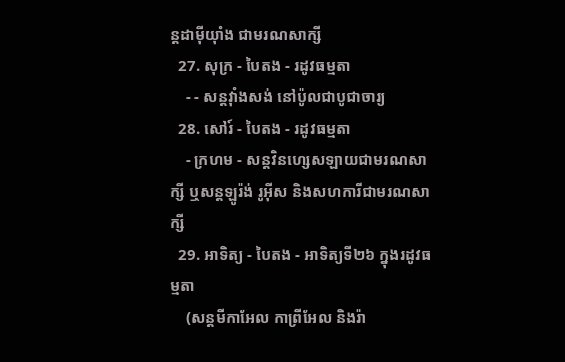ន្តដាម៉ីយុាំង ជាមរណសាក្សី
  27. សុក្រ - បៃតង - រដូវធម្មតា
    - - សន្តវុាំងសង់ នៅប៉ូលជាបូជាចារ្យ
  28. សៅរ៍ - បៃតង - រដូវធម្មតា
    - ក្រហម - សន្តវិនហ្សេសឡាយជាមរណសាក្សី ឬសន្តឡូរ៉ង់ រូអ៊ីស និងសហការីជាមរណសាក្សី
  29. អាទិត្យ - បៃតង - អាទិត្យទី២៦ ក្នុងរដូវធម្មតា
    (សន្តមីកាអែល កាព្រីអែល និងរ៉ា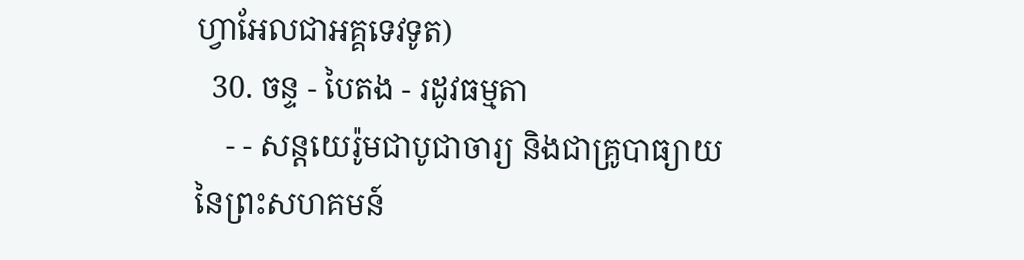ហ្វាអែលជាអគ្គទេវទូត)
  30. ចន្ទ - បៃតង - រដូវធម្មតា
    - - សន្ដយេរ៉ូមជាបូជាចារ្យ និងជាគ្រូបាធ្យាយនៃព្រះសហគមន៍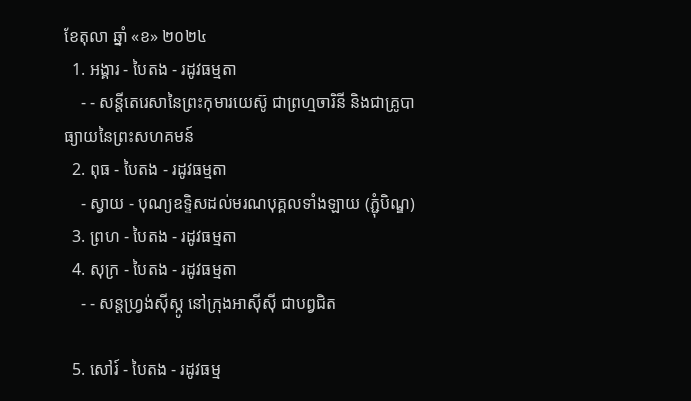ខែតុលា ឆ្នាំ «ខ» ២០២៤
  1. អង្គារ - បៃតង - រដូវធម្មតា
    - - សន្តីតេរេសានៃព្រះកុមារយេស៊ូ ជាព្រហ្មចារិនី និងជាគ្រូបាធ្យាយនៃព្រះសហគមន៍
  2. ពុធ - បៃតង - រដូវធម្មតា
    - ស្វាយ - បុណ្យឧទ្ទិសដល់មរណបុគ្គលទាំងឡាយ (ភ្ជុំបិណ្ឌ)
  3. ព្រហ - បៃតង - រដូវធម្មតា
  4. សុក្រ - បៃតង - រដូវធម្មតា
    - - សន្តហ្វ្រង់ស៊ីស្កូ នៅក្រុងអាស៊ីស៊ី ជាបព្វជិត

  5. សៅរ៍ - បៃតង - រដូវធម្ម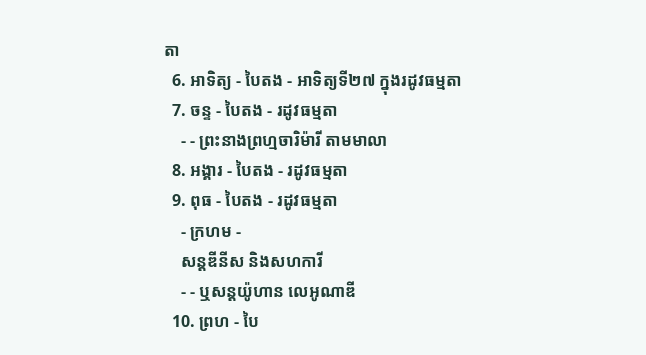តា
  6. អាទិត្យ - បៃតង - អាទិត្យទី២៧ ក្នុងរដូវធម្មតា
  7. ចន្ទ - បៃតង - រដូវធម្មតា
    - - ព្រះនាងព្រហ្មចារិម៉ារី តាមមាលា
  8. អង្គារ - បៃតង - រដូវធម្មតា
  9. ពុធ - បៃតង - រដូវធម្មតា
    - ក្រហម -
    សន្តឌីនីស និងសហការី
    - - ឬសន្តយ៉ូហាន លេអូណាឌី
  10. ព្រហ - បៃ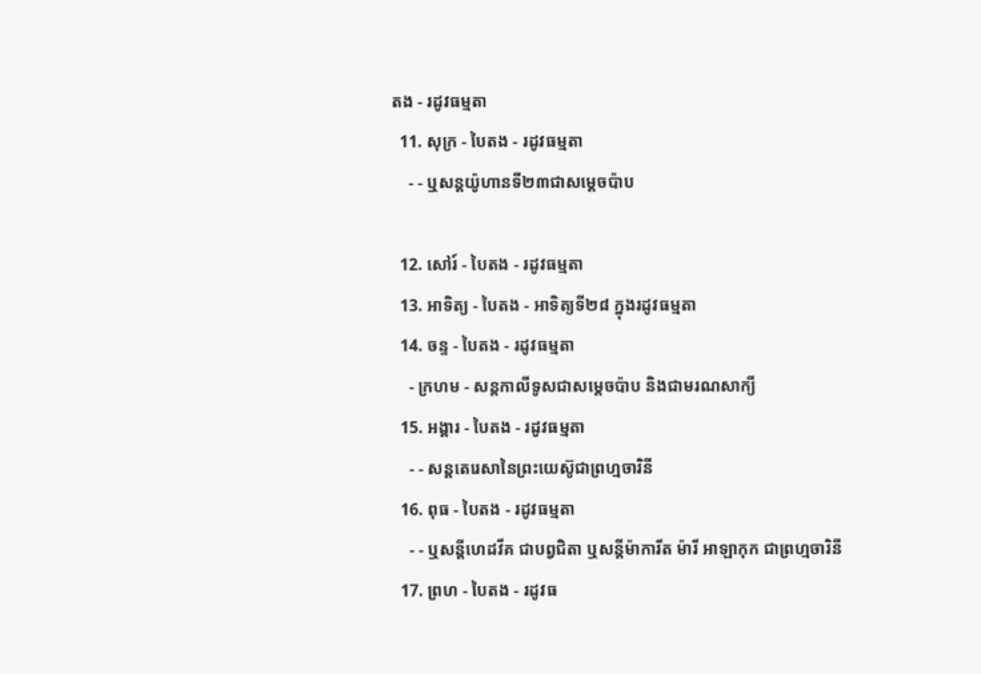តង - រដូវធម្មតា
  11. សុក្រ - បៃតង - រដូវធម្មតា
    - - ឬសន្តយ៉ូហានទី២៣ជាសម្តេចប៉ាប

  12. សៅរ៍ - បៃតង - រដូវធម្មតា
  13. អាទិត្យ - បៃតង - អាទិត្យទី២៨ ក្នុងរដូវធម្មតា
  14. ចន្ទ - បៃតង - រដូវធម្មតា
    - ក្រហម - សន្ដកាលីទូសជាសម្ដេចប៉ាប និងជាមរណសាក្យី
  15. អង្គារ - បៃតង - រដូវធម្មតា
    - - សន្តតេរេសានៃព្រះយេស៊ូជាព្រហ្មចារិនី
  16. ពុធ - បៃតង - រដូវធម្មតា
    - - ឬសន្ដីហេដវីគ ជាបព្វជិតា ឬសន្ដីម៉ាការីត ម៉ារី អាឡាកុក ជាព្រហ្មចារិនី
  17. ព្រហ - បៃតង - រដូវធ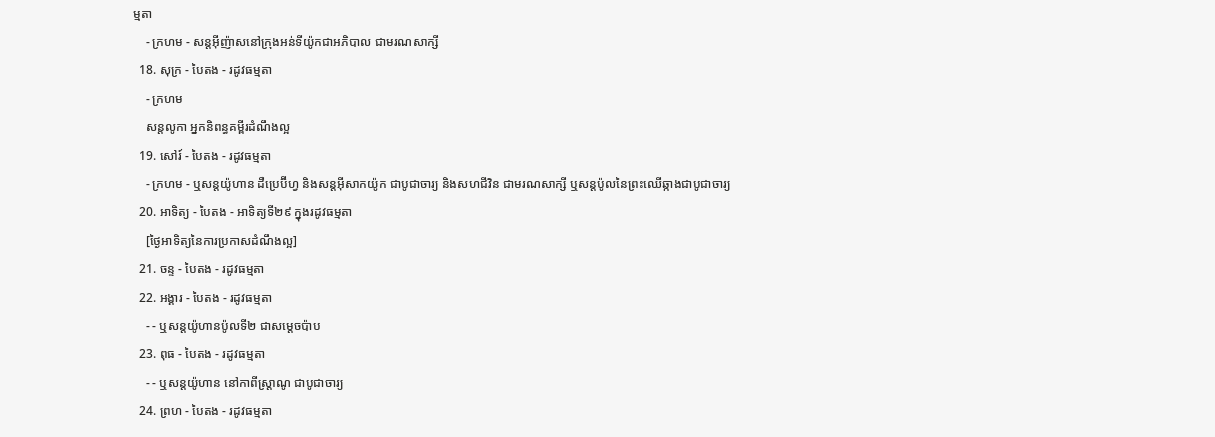ម្មតា
    - ក្រហម - សន្តអ៊ីញ៉ាសនៅក្រុងអន់ទីយ៉ូកជាអភិបាល ជាមរណសាក្សី
  18. សុក្រ - បៃតង - រដូវធម្មតា
    - ក្រហម
    សន្តលូកា អ្នកនិពន្ធគម្ពីរដំណឹងល្អ
  19. សៅរ៍ - បៃតង - រដូវធម្មតា
    - ក្រហម - ឬសន្ដយ៉ូហាន ដឺប្រេប៊ីហ្វ និងសន្ដអ៊ីសាកយ៉ូក ជាបូជាចារ្យ និងសហជីវិន ជាមរណសាក្សី ឬសន្ដប៉ូលនៃព្រះឈើឆ្កាងជាបូជាចារ្យ
  20. អាទិត្យ - បៃតង - អាទិត្យទី២៩ ក្នុងរដូវធម្មតា
    [ថ្ងៃអាទិត្យនៃការប្រកាសដំណឹងល្អ]
  21. ចន្ទ - បៃតង - រដូវធម្មតា
  22. អង្គារ - បៃតង - រដូវធម្មតា
    - - ឬសន្តយ៉ូហានប៉ូលទី២ ជាសម្ដេចប៉ាប
  23. ពុធ - បៃតង - រដូវធម្មតា
    - - ឬសន្ដយ៉ូហាន នៅកាពីស្រ្ដាណូ ជាបូជាចារ្យ
  24. ព្រហ - បៃតង - រដូវធម្មតា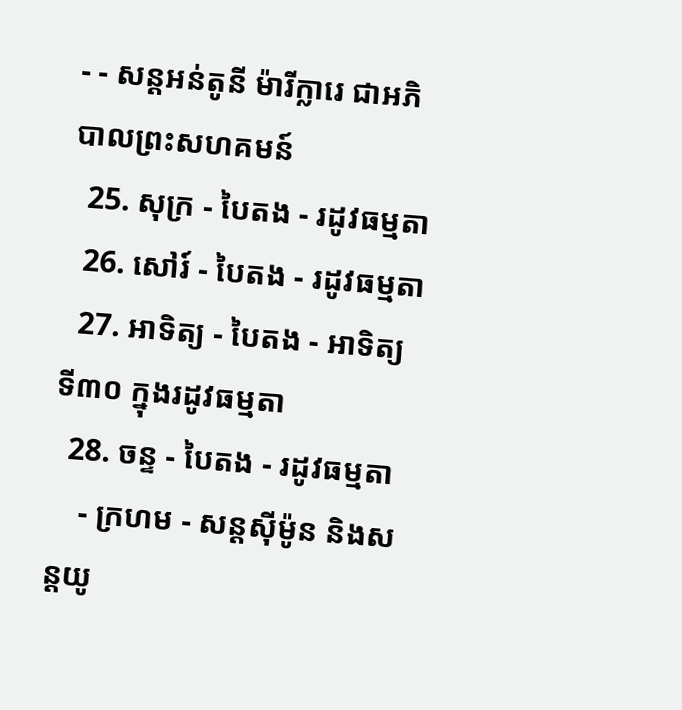- - សន្តអន់តូនី ម៉ារីក្លារេ ជាអភិបាលព្រះសហគមន៍
  25. សុក្រ - បៃតង - រដូវធម្មតា
  26. សៅរ៍ - បៃតង - រដូវធម្មតា
  27. អាទិត្យ - បៃតង - អាទិត្យទី៣០ ក្នុងរដូវធម្មតា
  28. ចន្ទ - បៃតង - រដូវធម្មតា
    - ក្រហម - សន្ដស៊ីម៉ូន និងសន្ដយូ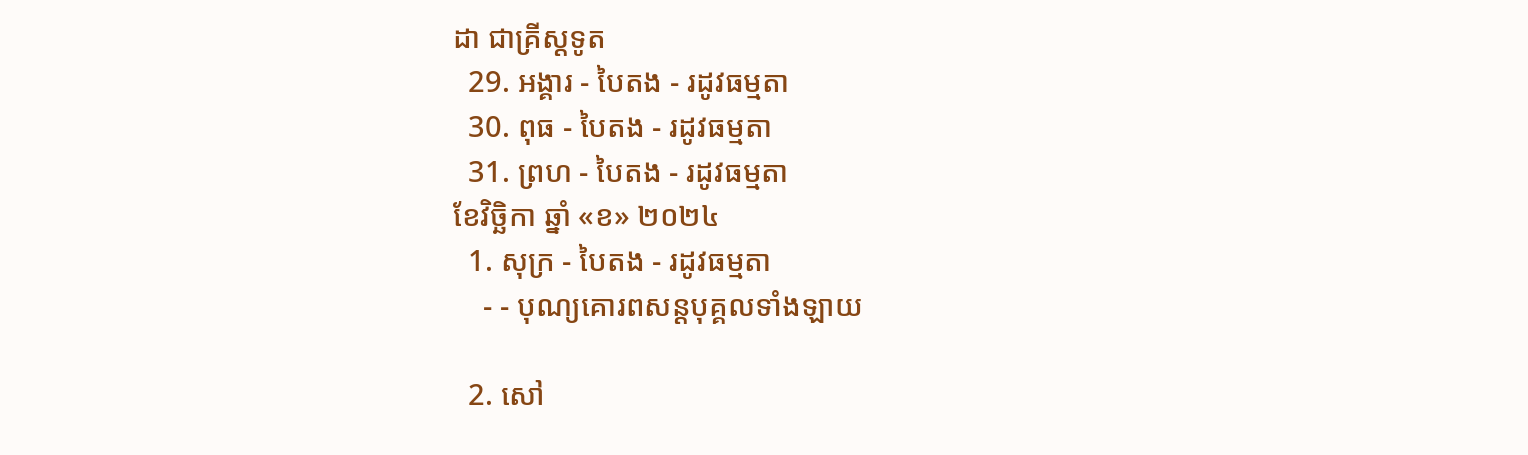ដា ជាគ្រីស្ដទូត
  29. អង្គារ - បៃតង - រដូវធម្មតា
  30. ពុធ - បៃតង - រដូវធម្មតា
  31. ព្រហ - បៃតង - រដូវធម្មតា
ខែវិច្ឆិកា ឆ្នាំ «ខ» ២០២៤
  1. សុក្រ - បៃតង - រដូវធម្មតា
    - - បុណ្យគោរពសន្ដបុគ្គលទាំងឡាយ

  2. សៅ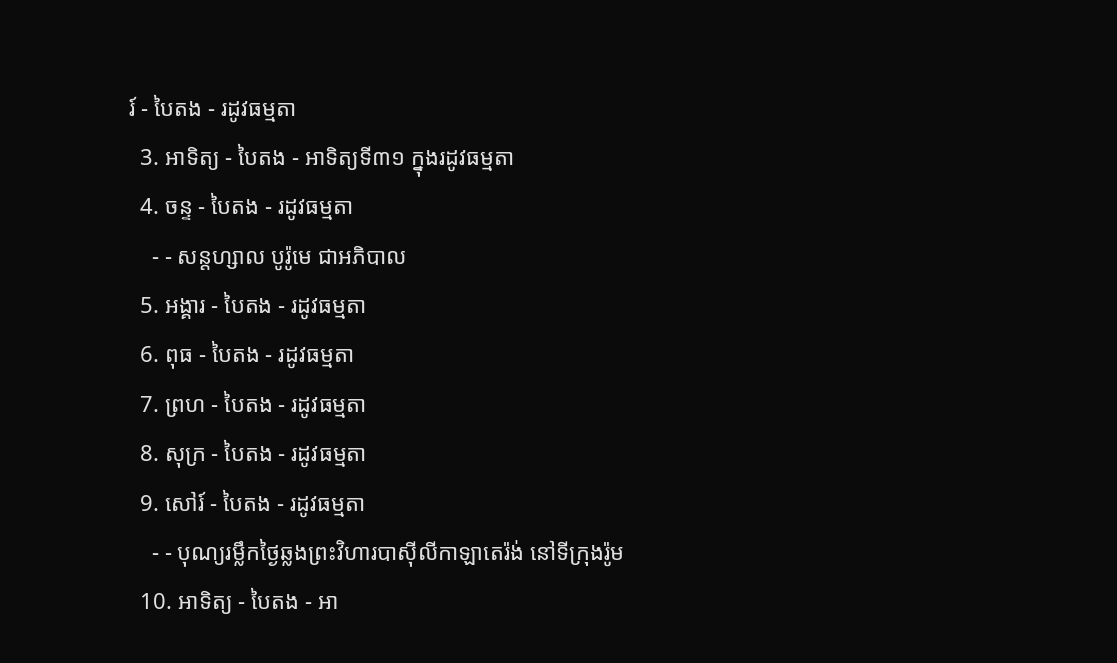រ៍ - បៃតង - រដូវធម្មតា
  3. អាទិត្យ - បៃតង - អាទិត្យទី៣១ ក្នុងរដូវធម្មតា
  4. ចន្ទ - បៃតង - រដូវធម្មតា
    - - សន្ដហ្សាល បូរ៉ូមេ ជាអភិបាល
  5. អង្គារ - បៃតង - រដូវធម្មតា
  6. ពុធ - បៃតង - រដូវធម្មតា
  7. ព្រហ - បៃតង - រដូវធម្មតា
  8. សុក្រ - បៃតង - រដូវធម្មតា
  9. សៅរ៍ - បៃតង - រដូវធម្មតា
    - - បុណ្យរម្លឹកថ្ងៃឆ្លងព្រះវិហារបាស៊ីលីកាឡាតេរ៉ង់ នៅទីក្រុងរ៉ូម
  10. អាទិត្យ - បៃតង - អា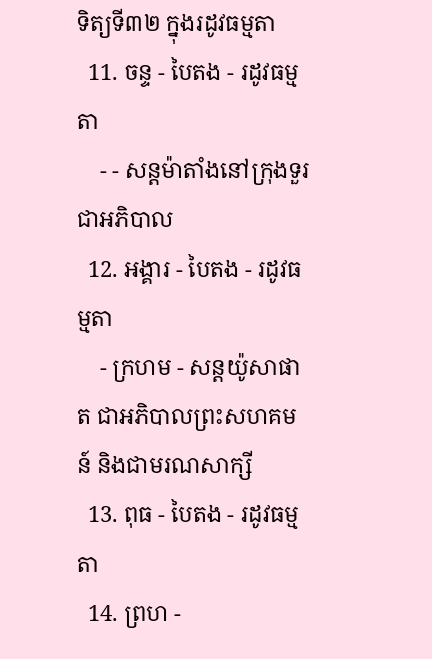ទិត្យទី៣២ ក្នុងរដូវធម្មតា
  11. ចន្ទ - បៃតង - រដូវធម្មតា
    - - សន្ដម៉ាតាំងនៅក្រុងទួរ ជាអភិបាល
  12. អង្គារ - បៃតង - រដូវធម្មតា
    - ក្រហម - សន្ដយ៉ូសាផាត ជាអភិបាលព្រះសហគមន៍ និងជាមរណសាក្សី
  13. ពុធ - បៃតង - រដូវធម្មតា
  14. ព្រហ -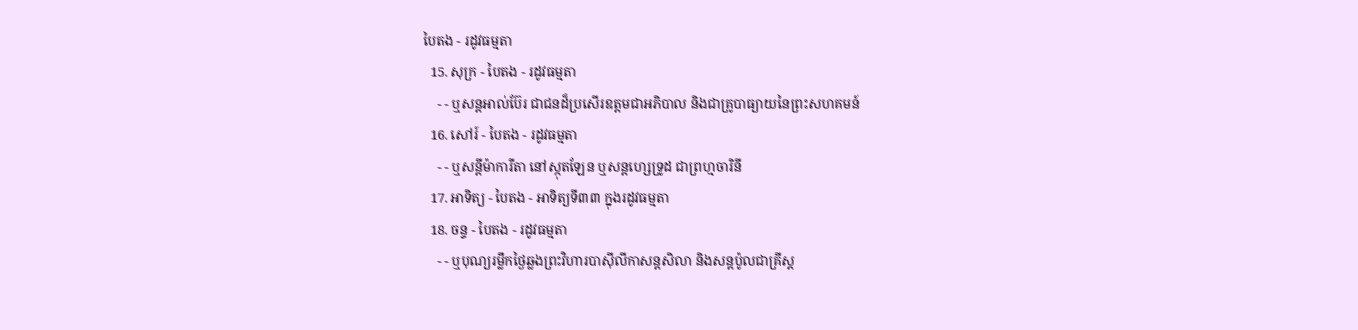បៃតង - រដូវធម្មតា
  15. សុក្រ - បៃតង - រដូវធម្មតា
    - - ឬសន្ដអាល់ប៊ែរ ជាជនដ៏ប្រសើរឧត្ដមជាអភិបាល និងជាគ្រូបាធ្យាយនៃព្រះសហគមន៍
  16. សៅរ៍ - បៃតង - រដូវធម្មតា
    - - ឬសន្ដីម៉ាការីតា នៅស្កុតឡែន ឬសន្ដហ្សេទ្រូដ ជាព្រហ្មចារិនី
  17. អាទិត្យ - បៃតង - អាទិត្យទី៣៣ ក្នុងរដូវធម្មតា
  18. ចន្ទ - បៃតង - រដូវធម្មតា
    - - ឬបុណ្យរម្លឹកថ្ងៃឆ្លងព្រះវិហារបាស៊ីលីកាសន្ដសិលា និងសន្ដប៉ូលជាគ្រីស្ដ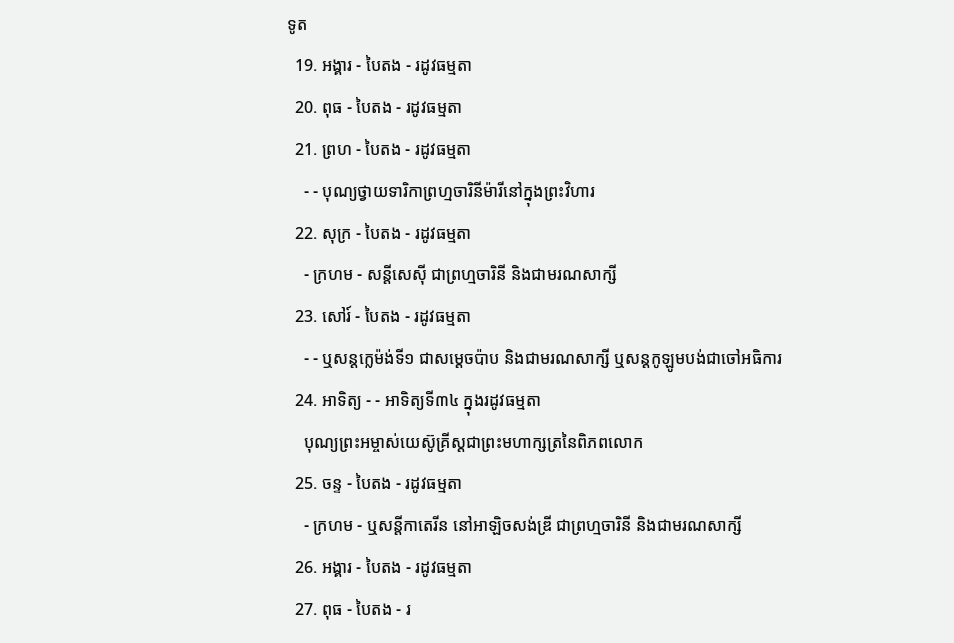ទូត
  19. អង្គារ - បៃតង - រដូវធម្មតា
  20. ពុធ - បៃតង - រដូវធម្មតា
  21. ព្រហ - បៃតង - រដូវធម្មតា
    - - បុណ្យថ្វាយទារិកាព្រហ្មចារិនីម៉ារីនៅក្នុងព្រះវិហារ
  22. សុក្រ - បៃតង - រដូវធម្មតា
    - ក្រហម - សន្ដីសេស៊ី ជាព្រហ្មចារិនី និងជាមរណសាក្សី
  23. សៅរ៍ - បៃតង - រដូវធម្មតា
    - - ឬសន្ដក្លេម៉ង់ទី១ ជាសម្ដេចប៉ាប និងជាមរណសាក្សី ឬសន្ដកូឡូមបង់ជាចៅអធិការ
  24. អាទិត្យ - - អាទិត្យទី៣៤ ក្នុងរដូវធម្មតា
    បុណ្យព្រះអម្ចាស់យេស៊ូគ្រីស្ដជាព្រះមហាក្សត្រនៃពិភពលោក
  25. ចន្ទ - បៃតង - រដូវធម្មតា
    - ក្រហម - ឬសន្ដីកាតេរីន នៅអាឡិចសង់ឌ្រី ជាព្រហ្មចារិនី និងជាមរណសាក្សី
  26. អង្គារ - បៃតង - រដូវធម្មតា
  27. ពុធ - បៃតង - រ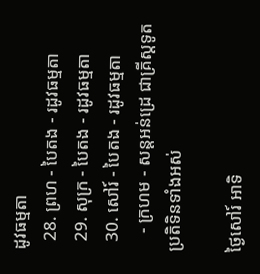ដូវធម្មតា
  28. ព្រហ - បៃតង - រដូវធម្មតា
  29. សុក្រ - បៃតង - រដូវធម្មតា
  30. សៅរ៍ - បៃតង - រដូវធម្មតា
    - ក្រហម - សន្ដអន់ដ្រេ ជាគ្រីស្ដទូត
ប្រតិទិនទាំងអស់

ថ្ងៃសៅរ៍ អាទិ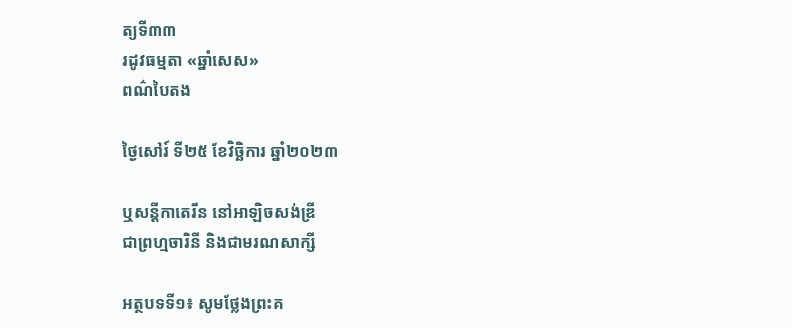ត្យទី៣៣
រដូវធម្មតា «ឆ្នាំសេស»
ពណ៌បៃតង

ថ្ងៃសៅរ៍ ទី២៥ ខែវិច្ឆិការ ឆ្នាំ២០២៣

ឬសន្តីកាតេរីន នៅអាឡិចសង់ឌ្រី
ជាព្រហ្មចារិនី និងជាមរណសាក្សី

អត្ថបទទី១៖ សូមថ្លែងព្រះគ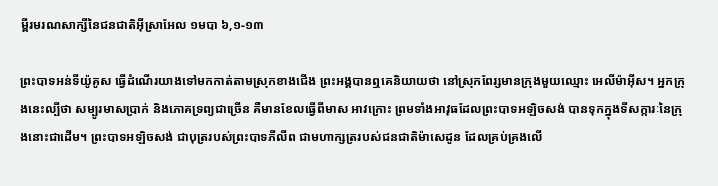ម្ពីរមរណសាក្សីនៃជនជាតិអ៊ីស្រាអែល ១មបា ៦,១-១៣

ព្រះ‌បាទអន់ទី‌យ៉ូគូស ធ្វើដំណើរយាងទៅមកកាត់តាមស្រុកខាងជើង ព្រះ‌អង្គបានឮគេនិយាយថា នៅស្រុកពែរ្សមានក្រុងមួយឈ្មោះ អេលី‌ម៉ាអ៊ីស។ អ្នកក្រុងនេះល្បីថា សម្បូរមាសប្រាក់ និងភោគទ្រព្យជាច្រើន គឺមានខែលធ្វើពីមាស អាវក្រោះ ព្រមទាំងអាវុធដែលព្រះ‌បាទអឡិច‌សង់ បានទុកក្នុងទីសក្ការៈនៃក្រុងនោះជាដើម។ ព្រះ‌បាទអឡិច‌សង់ ជាបុត្ររបស់ព្រះ‌បាទភីលីព ជាមហាក្សត្ររបស់ជនជាតិម៉ាសេ‌ដូន ដែលគ្រប់គ្រងលើ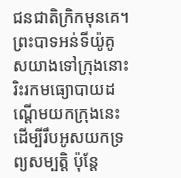ជនជាតិក្រិកមុនគេ។ ព្រះ‌បាទអន់ទី‌យ៉ូគូសយាងទៅក្រុងនោះ រិះរកមធ្យោ‌បាយដណ្ដើមយកក្រុងនេះ ដើម្បីរឹបអូសយកទ្រព្យ‌សម្បត្តិ ប៉ុន្តែ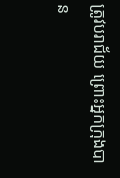ត្រូវបរា‌ជ័យ ព្រោះអ្នកក្រុងបាន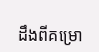ដឹងពីគម្រោ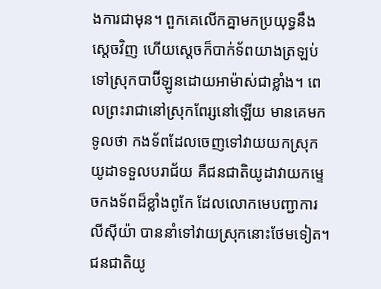ង‌ការជាមុន។ ពួកគេលើកគ្នាមកប្រយុទ្ធនឹងស្ដេចវិញ ហើយស្ដេចក៏បាក់ទ័ពយាងត្រឡប់ទៅស្រុកបាប៊ីឡូនដោយអាម៉ាស់ជាខ្លាំង។ ពេលព្រះ‌រាជានៅស្រុកពែរ្សនៅឡើយ មានគេមកទូលថា កង‌ទ័ពដែលចេញទៅវាយយកស្រុកយូដាទទួលបរា‌ជ័យ គឺជនជាតិយូដាវាយកម្ទេចកង‌ទ័ពដ៏ខ្លាំងពូកែ ដែលលោកមេ‌បញ្ជាការ លីស៊ី‌យ៉ា បាននាំទៅវាយស្រុកនោះថែមទៀត។ ជនជាតិយូ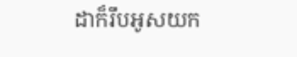ដាក៏រឹបអូសយក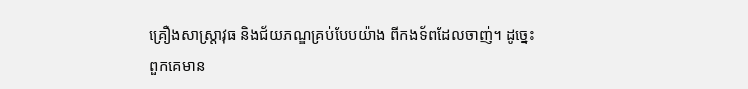គ្រឿងសាស្ត្រា‌វុធ និងជ័យ‌ភណ្ឌគ្រប់បែបយ៉ាង ពីកង‌ទ័ពដែលចាញ់។ ដូច្នេះ ពួកគេមាន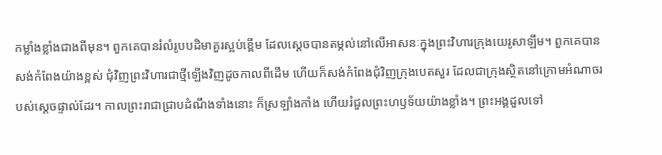កម្លាំងខ្លាំងជាងពីមុន។ ពួកគេបានរំលំរូបបដិមាគួរស្អប់ខ្ពើម ដែលស្ដេចបានតម្កល់នៅលើអាសនៈក្នុងព្រះ‌វិហារក្រុងយេរូ‌សាឡឹម។ ពួកគេបានសង់កំពែងយ៉ាងខ្ពស់ ជុំវិញព្រះ‌វិហារជាថ្មីឡើងវិញដូចកាលពីដើម ហើយក៏សង់កំពែងជុំវិញក្រុងបេត‌សួរ ដែលជាក្រុងស្ថិតនៅក្រោមអំណាចរបស់ស្ដេចផ្ទាល់ដែរ។ កាលព្រះ‌រាជាជ្រាបដំណឹងទាំងនោះ ក៏ស្រឡាំងកាំង ហើយរំជួលព្រះ‌ហឫទ័យយ៉ាងខ្លាំង។ ព្រះ‌អង្គដួលទៅ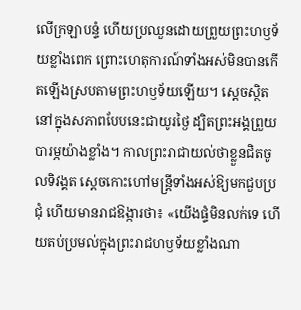លើក្រឡា‌បន្ទំ ហើយប្រឈួនដោយព្រួយព្រះ‌ហឫទ័យខ្លាំងពេក ព្រោះហេតុការណ៍ទាំងអស់មិនបានកើតឡើងស្របតាមព្រះ‌ហឫទ័យឡើយ។ ស្ដេចស្ថិតនៅក្នុងសភាពបែបនេះជាយូរថ្ងៃ ដ្បិតព្រះ‌អង្គព្រួយបារម្ភយ៉ាងខ្លាំង។ កាលព្រះ‌រាជាយល់ថាខ្លួនជិតចូលទិវង្គត ស្ដេចកោះហៅមន្ត្រីទាំងអស់ឱ្យមកជួបប្រជុំ ហើយមានរាជ‌ឱង្ការថា៖ «យើងផ្ទំមិនលក់ទេ ហើយតប់ប្រមល់ក្នុងព្រះ‌រាជហឫទ័យខ្លាំងណា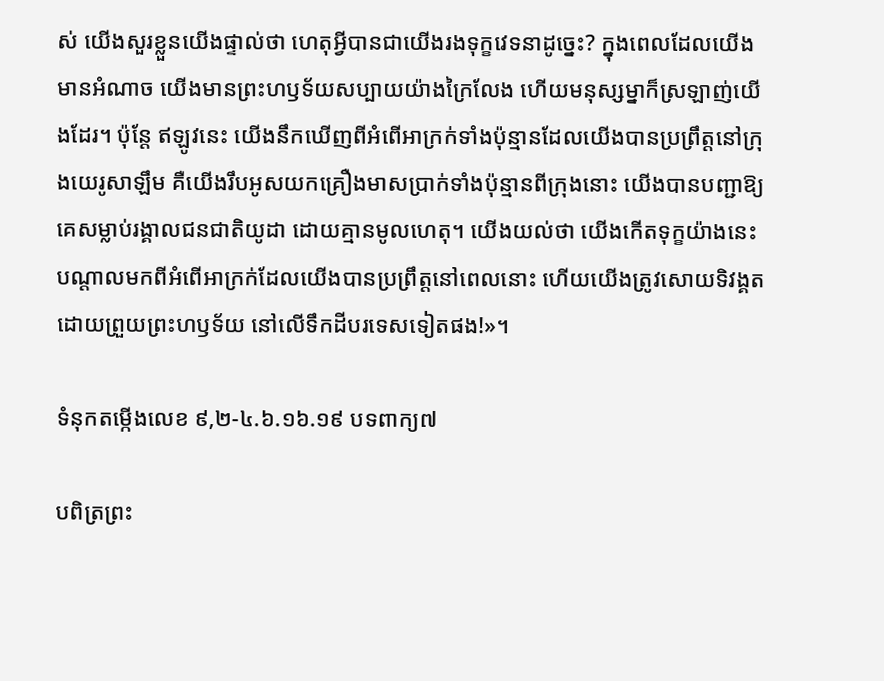ស់ យើងសួរខ្លួនយើងផ្ទាល់ថា ហេតុអ្វីបានជាយើងរងទុក្ខវេទនាដូច្នេះ? ក្នុងពេលដែលយើងមានអំណាច យើងមានព្រះ‌ហឫទ័យសប្បាយយ៉ាងក្រៃលែង ហើយមនុស្សម្នាក៏ស្រឡាញ់យើងដែរ។ ប៉ុន្តែ ឥឡូវនេះ យើងនឹកឃើញពីអំពើអាក្រក់ទាំងប៉ុន្មានដែលយើងបានប្រព្រឹត្តនៅក្រុងយេរូ‌សាឡឹម គឺយើងរឹបអូសយកគ្រឿងមាសប្រាក់ទាំងប៉ុន្មានពីក្រុងនោះ យើងបានបញ្ជាឱ្យគេសម្លាប់រង្គាលជនជាតិយូដា ដោយគ្មានមូលហេតុ។ យើងយល់ថា យើងកើតទុក្ខយ៉ាងនេះបណ្ដាលមកពីអំពើអាក្រក់ដែលយើងបានប្រព្រឹត្តនៅពេលនោះ ហើយយើងត្រូវសោយទិវង្គតដោយព្រួយព្រះ‌ហឫទ័យ នៅលើទឹកដីបរទេសទៀតផង!»។

ទំនុកតម្កើងលេខ ៩,២-៤.៦.១៦.១៩ បទពាក្យ៧

បពិត្រព្រះ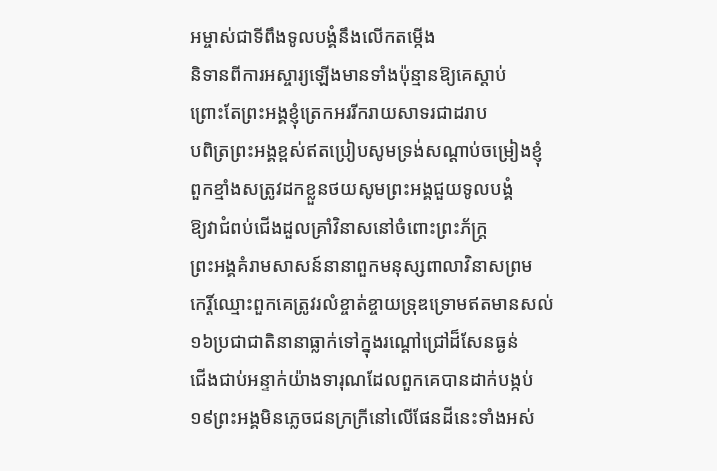អម្ចាស់ជាទីពឹងទូលបង្គំនឹងលើកតម្កើង
និទានពីការអស្ចារ្យឡើងមានទាំងប៉ុន្មានឱ្យគេស្តាប់
ព្រោះតែព្រះអង្គខ្ញុំត្រេកអររីករាយសាទរជាដរាប
បពិត្រព្រះអង្គខ្ពស់ឥតប្រៀបសូមទ្រង់សណ្តាប់ចម្រៀងខ្ញុំ
ពួកខ្មាំងសត្រូវដកខ្លួនថយសូមព្រះអង្គជួយទូលបង្គំ
ឱ្យវាជំពប់ជើងដួលគ្រាំវិនាសនៅចំពោះព្រះភ័ក្ត្រ
ព្រះអង្គគំរាមសាសន៍នានាពួកមនុស្សពាលាវិនាសព្រម
កេរ្តិ៍ឈ្មោះពួកគេត្រូវរលំខ្ចាត់ខ្ចាយទ្រុឌទ្រោមឥតមានសល់
១៦ប្រជាជាតិនានាធ្លាក់ទៅក្នុងរណ្តៅជ្រៅដ៏សែនធ្ងន់
ជើងជាប់អន្ទាក់យ៉ាងទារុណដែលពួកគេបានដាក់បង្កប់
១៩ព្រះអង្គមិនភ្លេចជនក្រក្រីនៅលើផែនដីនេះទាំងអស់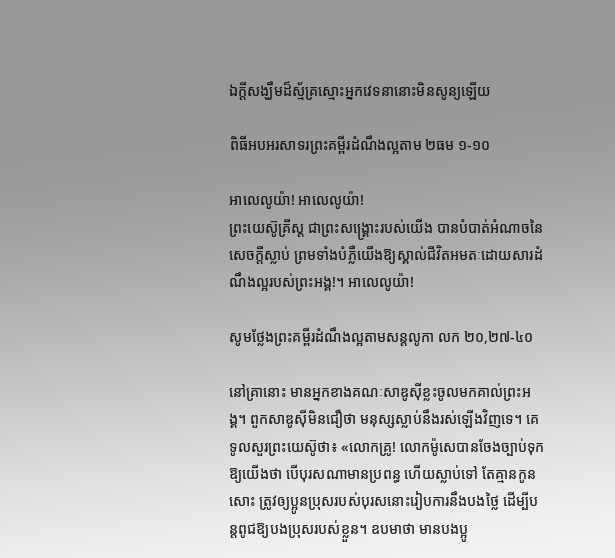ឯក្តីសង្ឃឹមដ៏ស្ម័គ្រស្មោះអ្នកវេទនានោះមិនសូន្យឡើយ

ពិធីអបអរសាទរព្រះគម្ពីរដំណឹងល្អតាម ២ធម ១-១០

អាលេលូយ៉ា! អាលេលូយ៉ា!
ព្រះយេស៊ូគ្រីស្ដ ជាព្រះសង្គ្រោះរបស់យើង បានបំបាត់អំណាចនៃសេចក្ដីស្លាប់ ព្រមទាំងបំភ្លឺយើងឱ្យស្គាល់ជីវិតអមតៈដោយសារដំណឹងល្អរបស់ព្រះអង្គ!។ អាលេលូយ៉ា!

សូមថ្លែងព្រះគម្ពីរដំណឹងល្អតាមសន្តលូកា លក ២០,២៧-៤០

នៅគ្រានោះ មានអ្នកខាងគណៈ‌សាឌូ‌ស៊ីខ្លះចូលមកគាល់ព្រះ‌អង្គ។ ពួកសាឌូ‌ស៊ីមិនជឿថា មនុស្សស្លាប់នឹងរស់ឡើងវិញទេ។ គេទូលសួរព្រះ‌យេស៊ូថា៖ «លោកគ្រូ! លោកម៉ូសេបានចែងច្បាប់ទុកឱ្យយើងថា បើបុរសណាមានប្រពន្ធ ហើយស្លាប់ទៅ តែគ្មានកូនសោះ ត្រូវឲ្យប្អូនប្រុសរបស់បុរសនោះរៀប‌ការនឹងបងថ្លៃ ដើម្បីបន្ដពូជឱ្យបងប្រុសរបស់ខ្លួន។ ឧបមាថា មានបង‌ប្អូ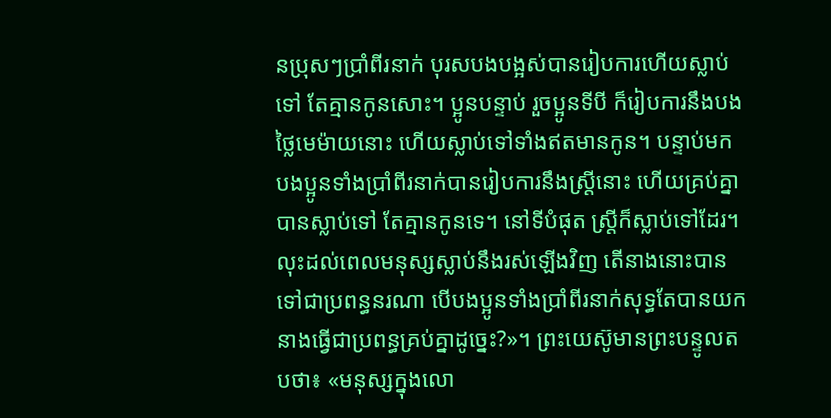នប្រុសៗប្រាំពីរនាក់ បុរសបងបង្អស់បានរៀប‌ការហើយស្លាប់ទៅ តែគ្មានកូនសោះ។ ប្អូនបន្ទាប់ រួចប្អូនទីបី ក៏រៀប‌ការនឹងបងថ្លៃមេ‌ម៉ាយនោះ ហើយស្លាប់ទៅទាំងឥតមានកូន។ បន្ទាប់មក បង‌ប្អូនទាំងប្រាំពីរនាក់បានរៀប‌ការនឹងស្ត្រីនោះ ហើយគ្រប់គ្នាបានស្លាប់ទៅ តែគ្មានកូនទេ។ នៅទីបំផុត ស្ត្រីក៏ស្លាប់ទៅដែរ។ លុះដល់ពេលមនុស្សស្លាប់នឹងរស់ឡើងវិញ តើនាងនោះបានទៅជាប្រពន្ធនរណា បើបង‌ប្អូនទាំងប្រាំពីរនាក់សុទ្ធតែបានយកនាងធ្វើជាប្រពន្ធគ្រប់គ្នាដូច្នេះ?»។ ព្រះ‌យេស៊ូមានព្រះ‌បន្ទូលតបថា៖ «មនុស្សក្នុងលោ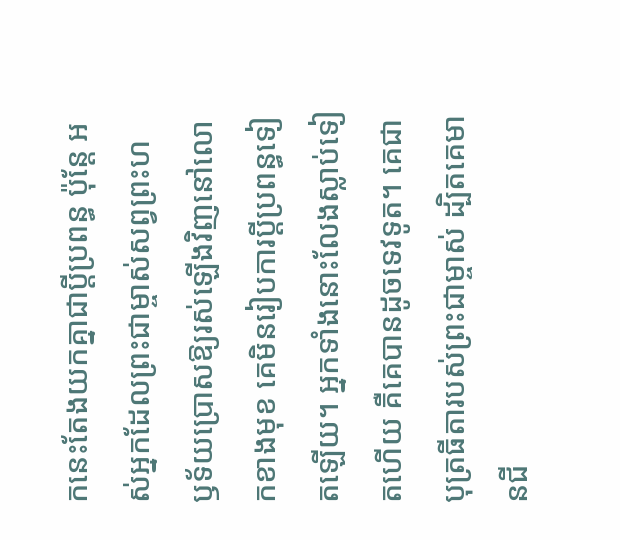កនេះតែងយកគ្នាជាប្ដីប្រពន្ធ ប៉ុន្តែ អស់អ្នកដែលព្រះ‌ជាម្ចាស់សព្វព្រះ‌ហឫ‌ទ័យប្រោសឱ្យរស់ឡើងវិញនៅលោកខាងមុខ គេមិនរៀប‌ការប្ដីប្រពន្ធទៀតឡើយ។ អ្នកទាំងនោះលែងស្លាប់ទៀតហើយ គឺគេបានដូចទេវទូត។ គេជាបុត្រធីតារបស់ព្រះ‌ជាម្ចាស់ ដ្បិតគេមានជី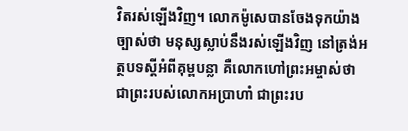វិតរស់ឡើងវិញ។ លោកម៉ូសេបានចែងទុកយ៉ាងច្បាស់ថា មនុស្សស្លាប់នឹងរស់ឡើងវិញ នៅត្រង់អត្ថ‌បទស្ដីអំពីគុម្ពបន្លា គឺលោកហៅព្រះ‌អម្ចាស់ថា ជាព្រះរបស់លោកអប្រាហាំ ជាព្រះរប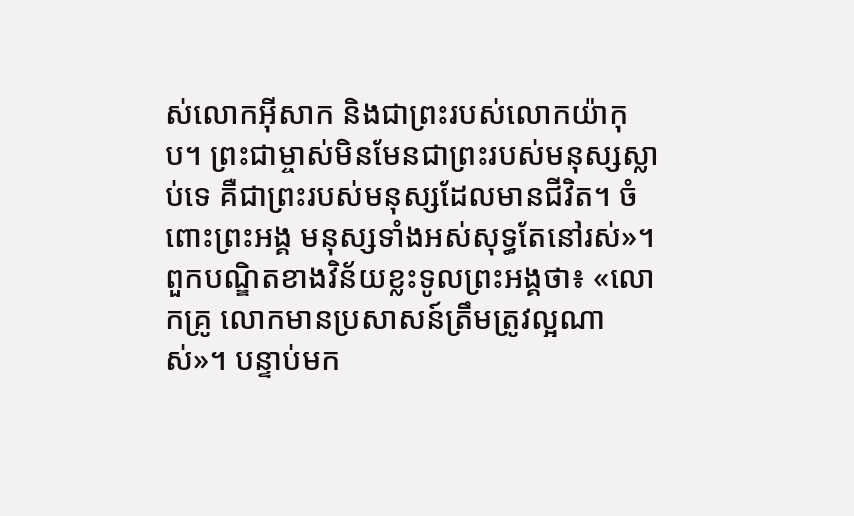ស់លោកអ៊ីសាក និងជាព្រះរបស់លោកយ៉ាកុប។ ព្រះ‌ជាម្ចាស់មិន‌មែនជាព្រះរបស់មនុស្សស្លាប់ទេ គឺជាព្រះរបស់មនុស្សដែលមានជីវិត។ ចំពោះព្រះ‌អង្គ មនុស្សទាំងអស់សុទ្ធតែនៅរស់»។ ពួកបណ្ឌិតខាងវិន័យខ្លះទូលព្រះ‌អង្គថា៖ «លោកគ្រូ លោកមានប្រសាសន៍ត្រឹម‌ត្រូវល្អណាស់»។ បន្ទាប់មក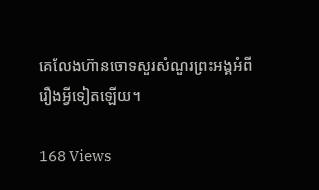គេលែងហ៊ានចោទសួរសំណួរព្រះ‌អង្គអំពីរឿងអ្វីទៀតឡើយ។

168 Views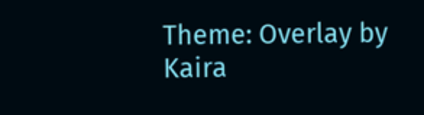Theme: Overlay by Kaira